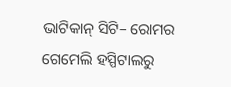ଭାଟିକାନ୍ ସିଟି– ରୋମର ଗେମେଲି ହସ୍ପିଟାଲରୁ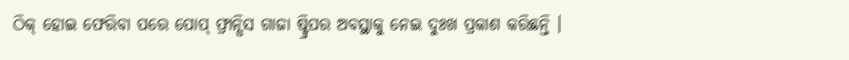ଠିକ୍ ହୋଇ ଫେରିବା ପରେ ପୋପ୍ ଫ୍ରାନ୍ସିସ ଗାଜା ଷ୍ଟ୍ରିପର ଅବସ୍ଥାକୁ ନେଇ ଦୁଃଖ ପ୍ରକାଶ କରିଛନ୍ତି ।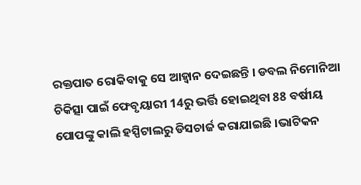ରକ୍ତପାତ ରୋକିବାକୁ ସେ ଆହ୍ୱାନ ଦେଇଛନ୍ତି । ଡବଲ ନିମୋନିଆ ଚିକିତ୍ସା ପାଇଁ ଫେବୃୟାରୀ 14ରୁ ଭର୍ତ୍ତି ହୋଇଥିବା 88 ବର୍ଷୀୟ ପୋପଙ୍କୁ କାଲି ହସ୍ପିଟାଲରୁ ଡିସଚାର୍ଜ କରାଯାଇଛି ।ଭାଟିକନ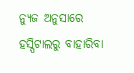ନ୍ୟୁଜ ଅନୁସାରେ ହସ୍ପିଟାଲରୁ ବାହାରିବା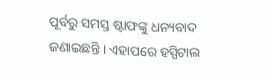ପୂର୍ବରୁ ସମସ୍ତ ଷ୍ଟାଫଙ୍କୁ ଧନ୍ୟବାଦ ଜଣାଇଛନ୍ତି । ଏହାପରେ ହସ୍ପିଟାଲ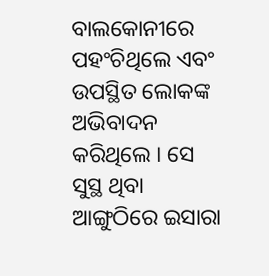ବାଲକୋନୀରେ ପହଂଚିଥିଲେ ଏବଂ ଉପସ୍ଥିତ ଲୋକଙ୍କ ଅଭିବାଦନ କରିଥିଲେ । ସେ ସୁସ୍ଥ ଥିବା ଆଙ୍ଗୁଠିରେ ଇସାରା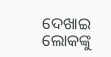ଦେଖାଇ ଲୋକଙ୍କୁ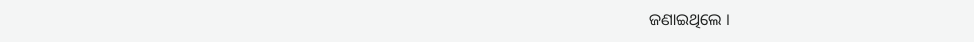ଜଣାଇଥିଲେ ।